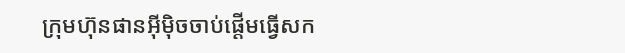ក្រុមហ៊ុនផានអ៊ីម៉ិចចាប់ផ្តើមធ្វើសក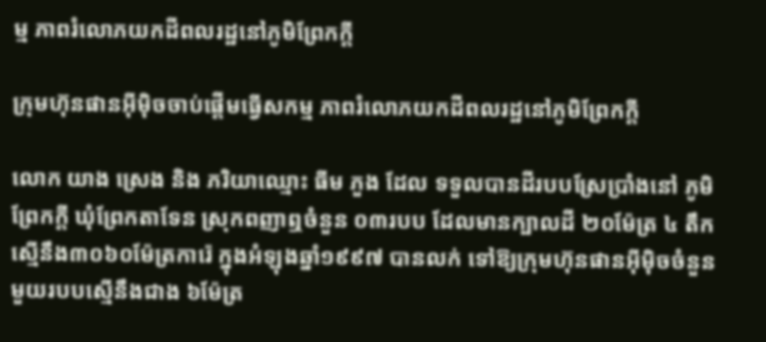ម្ម ភាពរំលោភយកដីពលរដ្ឋនៅភូមិព្រែកក្តី

ក្រុមហ៊ុនផានអ៊ីម៉ិចចាប់ផ្តើមធ្វើសកម្ម ភាពរំលោភយកដីពលរដ្ឋនៅភូមិព្រែកក្តី

លោក យាង ស្រេង និង ភរិយាឈ្មោះ ធីម ភួង ដែល ទទួលបានដីរបបស្រែប្រាំងនៅ ភូមិព្រែកក្តី ឃុំព្រែកតាទែន ស្រុកពញាឮចំនួន ០៣របប ដែលមានក្បាលដី ២០ម៉ែត្រ ៤ តឹក ស្មើនឹង៣០៦០ម៉ែត្រការ៉េ ក្នុងអំឡុងឆ្នាំ១៩៩៧ បានលក់ ទៅឱ្យក្រុមហ៊ុនផានអ៊ីម៉ិចចំនួន មួយរបបស្មើនឹងជាង ៦ម៉ែត្រ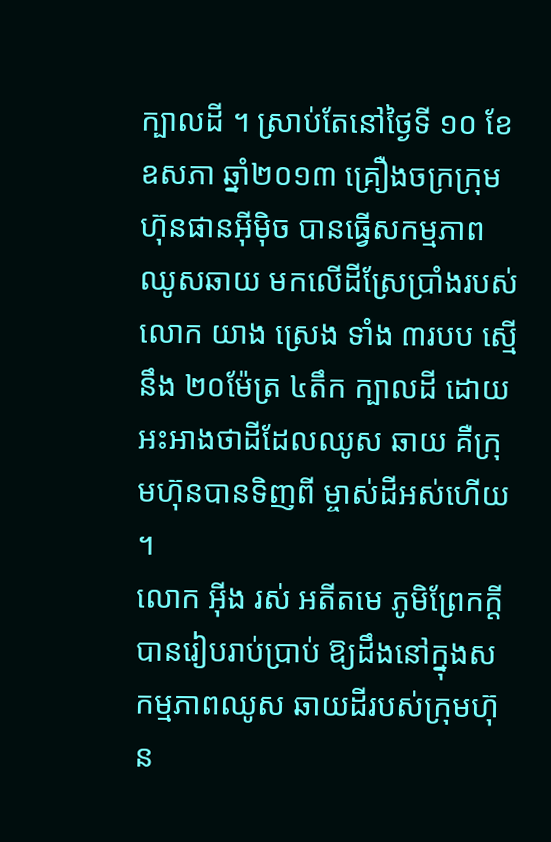ក្បាលដី ។ ស្រាប់តែនៅថ្ងៃទី ១០ ខែឧសភា ឆ្នាំ២០១៣ គ្រឿងចក្រក្រុមហ៊ុនផានអ៊ីម៉ិច បានធ្វើសកម្មភាពឈូសឆាយ មកលើដីស្រែប្រាំងរបស់លោក យាង ស្រេង ទាំង ៣របប ស្មើ នឹង ២០ម៉ែត្រ ៤តឹក ក្បាលដី ដោយអះអាងថាដីដែលឈូស ឆាយ គឺក្រុមហ៊ុនបានទិញពី ម្ចាស់ដីអស់ហើយ ។
លោក អ៊ីង រស់ អតីតមេ ភូមិព្រែកក្តីបានរៀបរាប់ប្រាប់ ឱ្យដឹងនៅក្នុងសកម្មភាពឈូស ឆាយដីរបស់ក្រុមហ៊ុន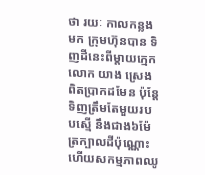ថា រយៈ កាលកន្លងមក ក្រុមហ៊ុនបាន ទិញដីនេះពីម្តាយក្មេកលោក យាង ស្រេង ពិតប្រាកដមែន ប៉ុន្តែទិញត្រឹមតែមួយរបបស្មើ នឹងជាង៦ម៉ែត្រក្បាលដីប៉ុណ្ណោះ ហើយសកម្មភាពឈូ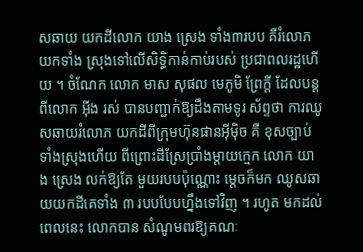សឆាយ យកដីលោក យាង ស្រេង ទាំង៣របប គឺរំលោភយកទាំង ស្រុងទៅលើសិទ្ធិកាន់កាប់របស់ ប្រជាពលរដ្ឋហើយ ។ ចំណែក លោក មាស សុផល មេភូមិ ព្រែក្តី ដែលបន្តពីលោក អ៊ីង រស់ បានបញ្ជាក់ឱ្យដឹងតាមទូរ ស័ព្ទថា ការឈូសឆាយរំលោភ យកដីពីក្រុមហ៊ុនផានអ៊ីម៉ិច គឺ ខុសច្បាប់ទាំងស្រុងហើយ ពីព្រោះដីស្រែប្រាំងម្តាយក្មេក លោក យាង ស្រេង លក់ឱ្យតែ មួយរបបប៉ុណ្ណោះ ម្តេចក៏មក ឈូសឆាយយកដីគេទាំង ៣ របបបែបហ្នឹងទៅវិញ ។ រហូត មកដល់ពេលនេះ លោកបាន សំណូមពរឱ្យគណៈ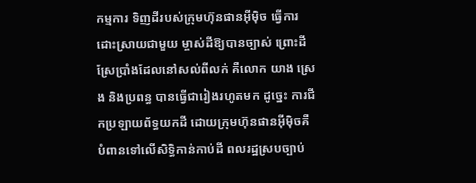កម្មការ ទិញដីរបស់ក្រុមហ៊ុនផានអ៊ីម៉ិច ធ្វើការដោះស្រាយជាមួយ ម្ចាស់ដីឱ្យបានច្បាស់ ព្រោះដី ស្រែប្រាំងដែលនៅសល់ពីលក់ គឺលោក យាង ស្រេង និងប្រពន្ធ បានធ្វើជារៀងរហូតមក ដូច្នេះ ការជីកប្រឡាយព័ទ្ធយកដី ដោយក្រុមហ៊ុនផានអ៊ីម៉ិចគឺ បំពានទៅលើសិទ្ធិកាន់កាប់ដី ពលរដ្ឋស្របច្បាប់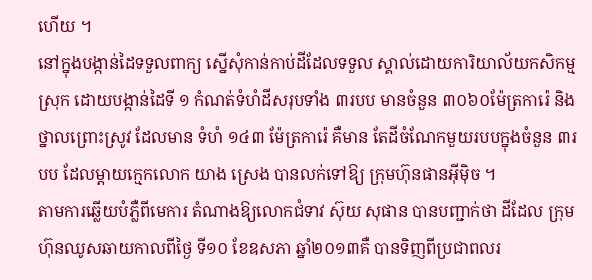ហើយ ។
នៅក្នុងបង្កាន់ដៃទទួលពាក្យ ស្នើសុំកាន់កាប់ដីដែលទទួល ស្គាល់ដោយការិយាល័យកសិកម្មស្រុក ដោយបង្កាន់ដៃទី ១ កំណត់ទំហំដីសរុបទាំង ៣របប មានចំនួន ៣០៦០ម៉ែត្រការ៉េ និងថ្នាលព្រោះស្រូវ ដែលមាន ទំហំ ១៤៣ ម៉ែត្រការ៉េ គឺមាន តែដីចំណែកមួយរបបក្នុងចំនួន ៣របប ដែលម្តាយក្មេកលោក យាង ស្រេង បានលក់ទៅឱ្យ ក្រុមហ៊ុនផានអ៊ីម៉ិច ។
តាមការឆ្លើយបំភ្លឺពីមេការ តំណាងឱ្យលោកជំទាវ ស៊ុយ សុផាន បានបញ្ជាក់ថា ដីដែល ក្រុមហ៊ុនឈូសឆាយកាលពីថ្ងៃ ទី១០ ខែឧសភា ឆ្នាំ២០១៣គឺ បានទិញពីប្រជាពលរ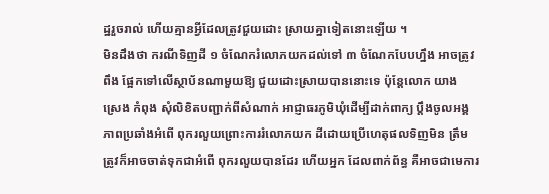ដ្ឋរួចរាល់ ហើយគ្មានអ្វីដែលត្រូវជួយដោះ ស្រាយគ្នាទៀតនោះឡើយ ។
មិនដឹងថា ករណីទិញដី ១ ចំណែករំលោភយកដល់ទៅ ៣ ចំណែកបែបហ្នឹង អាចត្រូវពឹង ផ្អែកទៅលើស្ថាប័នណាមួយឱ្យ ជួយដោះស្រាយបាននោះទេ ប៉ុន្តែលោក យាង ស្រេង កំពុង សុំលិខិតបញ្ជាក់ពីសំណាក់ អាជ្ញាធរភូមិឃុំដើម្បីដាក់ពាក្យ ប្តឹងចូលអង្គភាពប្រឆាំងអំពើ ពុករលួយព្រោះការរំលោភយក ដីដោយប្រើហេតុផលទិញមិន ត្រឹមត្រូវក៏អាចចាត់ទុកជាអំពើ ពុករលួយបានដែរ ហើយអ្នក ដែលពាក់ព័ន្ធ គឺអាចជាមេការ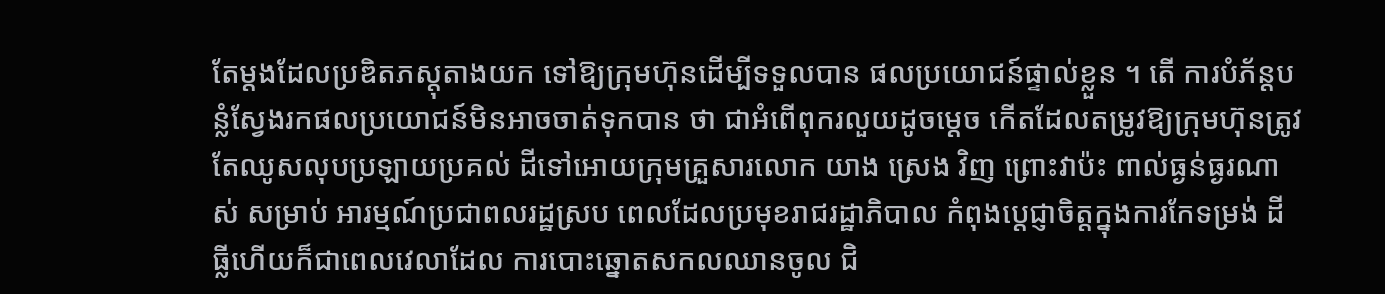តែម្តងដែលប្រឌិតភស្តុតាងយក ទៅឱ្យក្រុមហ៊ុនដើម្បីទទួលបាន ផលប្រយោជន៍ផ្ទាល់ខ្លួន ។ តើ ការបំភ័ន្តបន្លំស្វែងរកផលប្រយោជន៍មិនអាចចាត់ទុកបាន ថា ជាអំពើពុករលួយដូចម្តេច កើតដែលតម្រូវឱ្យក្រុមហ៊ុនត្រូវ តែឈូសលុបប្រឡាយប្រគល់ ដីទៅអោយក្រុមគ្រួសារលោក យាង ស្រេង វិញ ព្រោះវាប៉ះ ពាល់ធ្ងន់ធ្ងរណាស់ សម្រាប់ អារម្មណ៍ប្រជាពលរដ្ឋស្រប ពេលដែលប្រមុខរាជរដ្ឋាភិបាល កំពុងប្តេជ្ញាចិត្តក្នុងការកែទម្រង់ ដីធ្លីហើយក៏ជាពេលវេលាដែល ការបោះឆ្នោតសកលឈានចូល ជិ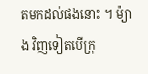តមកដល់ផងនោះ ។ ម៉្យាង វិញទៀតបើក្រុ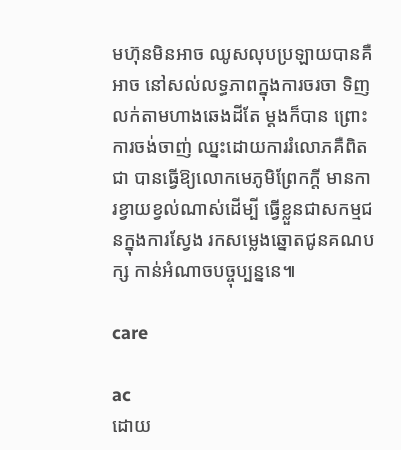មហ៊ុនមិនអាច ឈូសលុបប្រឡាយបានគឺអាច នៅសល់លទ្ធភាពក្នុងការចរចា ទិញលក់តាមហាងឆេងដីតែ ម្តងក៏បាន ព្រោះការចង់ចាញ់ ឈ្នះដោយការរំលោភគឺពិតជា បានធ្វើឱ្យលោកមេភូមិព្រែកក្តី មានការខ្វាយខ្វល់ណាស់ដើម្បី ធ្វើខ្លួនជាសកម្មជនក្នុងការស្វែង រកសម្លេងឆ្នោតជូនគណបក្ស កាន់អំណាចបច្ចុប្បន្ននេ៕

care

ac
ដោយ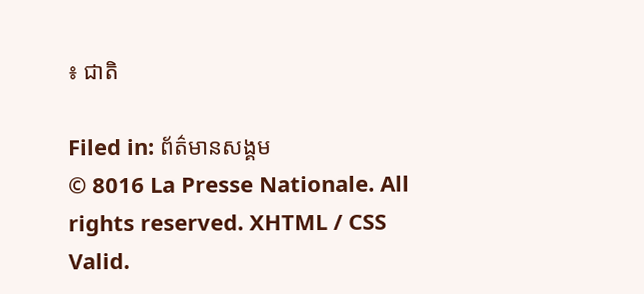៖ ជាតិ

Filed in: ព័ត៌មានសង្គម
© 8016 La Presse Nationale. All rights reserved. XHTML / CSS Valid.